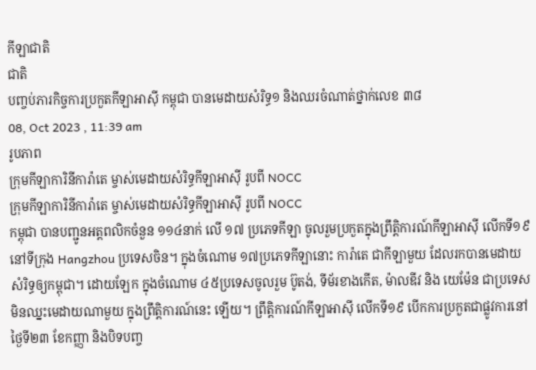កីឡាជាតិ
ជាតិ
បញ្ចប់ភារកិច្ចការប្រកួតកីឡាអាស៊ី កម្ពុជា បានមេដាយសំរិទ្ធ១ និងឈរចំណាត់ថ្នាក់លេខ ៣៨
08, Oct 2023 , 11:39 am
រូបភាព
ក្រុមកីឡាការិនីការ៉ាតេ ម្ចាស់មេដាយសំរិទ្ធកីឡាអាស៊ី រូបពី NOCC
ក្រុមកីឡាការិនីការ៉ាតេ ម្ចាស់មេដាយសំរិទ្ធកីឡាអាស៊ី រូបពី NOCC
កម្ពុជា បានបញ្ជូនអត្ដពលិកចំនួន ១១៤នាក់ លើ ១៧ ប្រភេទកីឡា ចូលរួមប្រកួតក្នុងព្រឹត្តិការណ៍កីឡាអាស៊ី លើកទី១៩ នៅទីក្រុង Hangzhou ប្រទេសចិន។ ក្នុងចំណោម ១៧ប្រភេទកីឡានោះ ការ៉ាតេ ជាកីឡាមួយ ដែលរកបានមេដាយសំរិទ្ធឲ្យកម្ពុជា។ ដោយឡែក ក្នុងចំណោម ៤៥ប្រទេសចូលរួម ប៊ូតង់, ទីម័រខាងកើត, ម៉ាលឌីវ និង យេម៉ែន ជាប្រទេសមិនឈ្នះមេដាយណាមួយ ក្នុងព្រឹត្តិការណ៍នេះ ឡើយ។ ព្រឹត្តិការណ៍កីឡាអាស៊ី លើកទី១៩ បើកការប្រកួតជាផ្លូវការនៅថ្ងៃទី២៣ ខែកញ្ញា និងបិទបញ្ច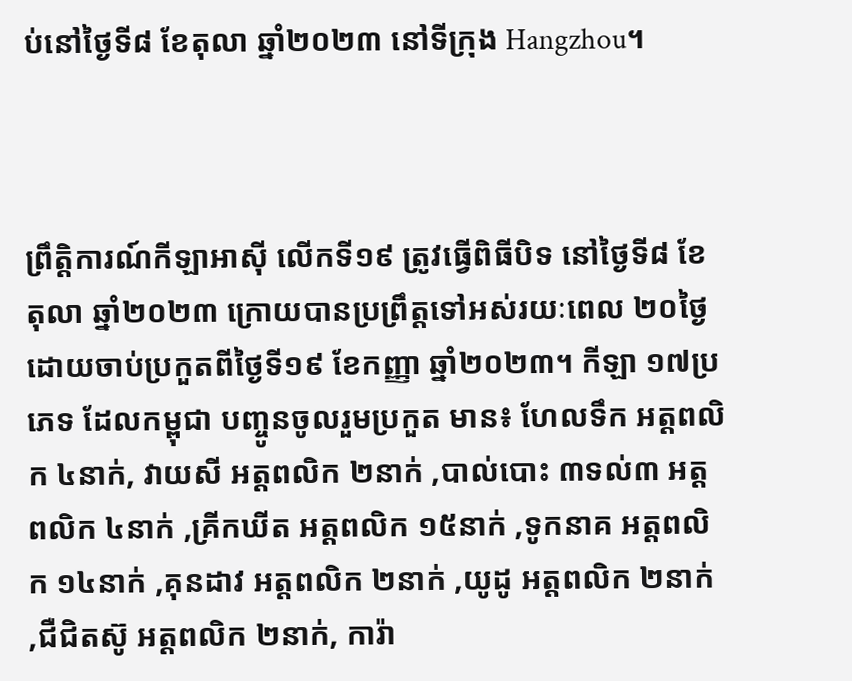ប់នៅថ្ងៃទី៨ ខែតុលា ឆ្នាំ២០២៣ នៅទីក្រុង Hangzhou។



ព្រឹត្តិការណ៍កីឡាអាស៊ី លើកទី១៩ ត្រូវធ្វើពិធីបិទ នៅថ្ងៃទី៨ ខែតុលា ឆ្នាំ២០២៣ ក្រោយបានប្រព្រឹត្តទៅអស់រយៈពេល ២០ថ្ងៃ ដោយចាប់ប្រកួតពីថ្ងៃទី១៩ ខែកញ្ញា ឆ្នាំ២០២៣។ កីឡា ១៧ប្រភេទ ដែលកម្ពុជា បញ្ចូនចូលរួមប្រកួត មាន៖ ហែលទឹក អត្ដពលិក ៤នាក់, វាយសី អត្ដពលិក ២នាក់ ,បាល់បោះ ៣ទល់៣ អត្ដពលិក ៤នាក់ ,គ្រីកឃីត អត្ដពលិក ១៥នាក់ ,ទូកនាគ អត្ដពលិក ១៤នាក់ ,គុនដាវ អត្ដពលិក ២នាក់ ,យូដូ អត្ដពលិក ២នាក់ ,ជឺជិតស៊ូ អត្ដពលិក ២នាក់, ការ៉ា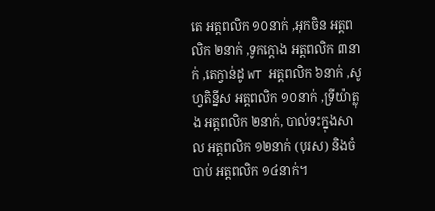តេ អត្ដពលិក ១០នាក់ ,អុកចិន អត្ដពលិក ២នាក់ ,ទូកក្ដោង អត្ដពលិក ៣នាក់ ,តេក្វាន់ដូ WT អត្ដពលិក ៦នាក់ ,សូហ្វតិន្នីស អត្ដពលិក ១០នាក់ ,ទ្រីយ៉ាត្លុង អត្ដពលិក ២នាក់, បាល់ទះក្នុងសាល អត្ដពលិក ១២នាក់ (បុរស) និងចំបាប់ អត្ដពលិក ១៤នាក់។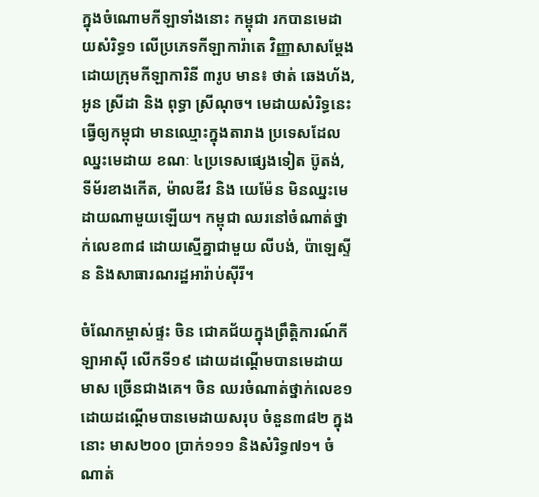ក្នុងចំណោមកីឡាទាំងនោះ កម្ពុជា រកបានមេដាយសំរិទ្ធ១ លើប្រភេទកីឡាការ៉ាតេ វិញ្ញាសាសម្ដែង ដោយក្រុមកីឡាការិនី ៣រូប មាន៖ ថាត់ ឆេងហ័ង, អូន ស្រីដា និង ពុទ្ធា ស្រីណុច។ មេដាយសំរិទ្ធនេះ ធ្វើឲ្យកម្ពុជា មានឈ្មោះក្នុងតារាង ប្រទេសដែលឈ្នះមេដាយ ខណៈ ៤ប្រទេសផ្សេងទៀត ប៊ូតង់, ទីម័រខាងកើត, ម៉ាលឌីវ និង យេម៉ែន មិនឈ្នះមេដាយណាមួយឡើយ។ កម្ពុជា ឈរនៅចំណាត់ថ្នាក់លេខ៣៨ ដោយស្មើគ្នាជាមួយ លីបង់, ប៉ាឡេស្ទីន និងសាធារណរដ្ឋអារ៉ាប់ស៊ីរី។

ចំណែកម្ចាស់ផ្ទះ ចិន ជោគជ័យក្នុងព្រឹត្តិការណ៍កីឡាអាស៊ី លើកទី១៩ ដោយដណ្ដើមបានមេដាយមាស ច្រើនជាងគេ។ ចិន ឈរចំណាត់ថ្នាក់លេខ១ ដោយដណ្ដើមបានមេដាយសរុប ចំនួន៣៨២ ក្នុងនោះ មាស២០០ ប្រាក់១១១ និងសំរិទ្ធ៧១។ ចំណាត់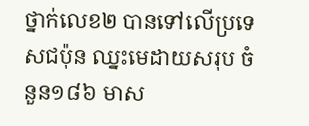ថ្នាក់លេខ២ បានទៅលើប្រទេសជប៉ុន ឈ្នះមេដាយសរុប ចំនួន១៨៦ មាស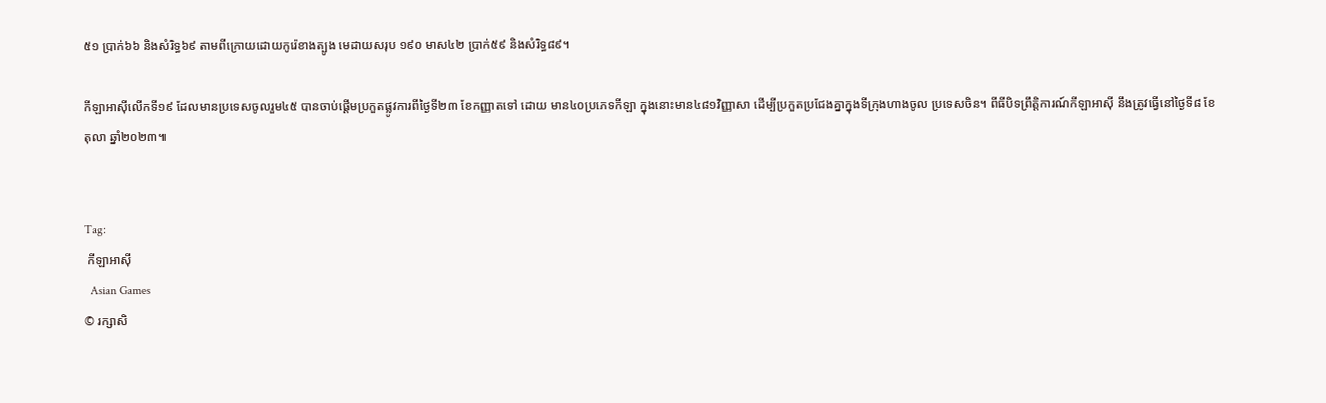៥១ ប្រាក់៦៦ និងសំរិទ្ធ៦៩ តាមពីក្រោយដោយកូរ៉េខាងត្បូង មេដាយសរុប ១៩០ មាស៤២ ប្រាក់៥៩ និងសំរិទ្ធ៨៩។

កីឡាអាស៊ីលើកទី១៩ ដែលមានប្រទេសចូលរួម៤៥ បានចាប់ផ្តើមប្រកួតផ្លូវការពីថ្ងៃទី២៣ ខែកញ្ញាតទៅ ដោយ មាន៤០ប្រភេទកីឡា ក្នុងនោះមាន៤៨១វិញ្ញាសា ដើម្បីប្រកួតប្រជែងគ្នាក្នុងទីក្រុងហាងចូល ប្រទេសចិន។ ពីធីបិទព្រឹត្តិការណ៍កីឡាអាស៊ី នឹងត្រូវធ្វើនៅថ្ងៃទី៨ ខែតុលា ឆ្នាំ២០២៣៕


Tag:
 កីឡាអាស៊ី
  Asian Games
© រក្សាសិ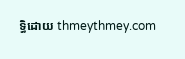ទ្ធិដោយ thmeythmey.com